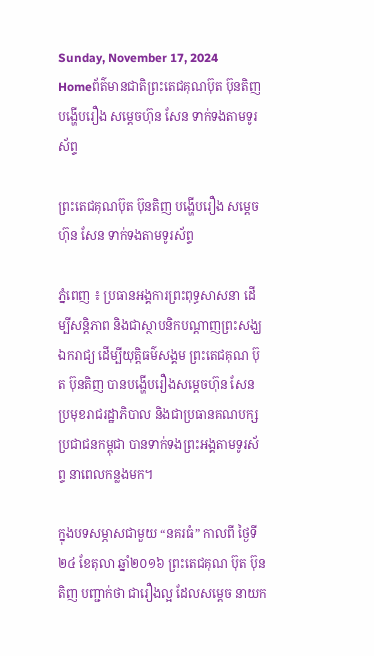Sunday, November 17, 2024
Homeព័ត៌មានជាតិព្រះតេជគុណប៊ុត ប៊ុនតិញ បង្ហើបរឿង សម្តេចហ៊ុន សែន ទាក់ទងតាមទូរស័ព្ទ

ព្រះតេជគុណប៊ុត ប៊ុនតិញ បង្ហើបរឿង សម្តេចហ៊ុន សែន ទាក់ទងតាមទូរស័ព្ទ

ភ្នំពេញ ៖ ប្រធានអង្គការព្រះពុទ្ធសាសនា ដើម្បីសន្តិភាព និងជាស្ថាបនិកបណ្តាញព្រះសង្ឃ ឯករាជ្យ ដើម្បីយុត្តិធម៌សង្គម ព្រះតេជគុណ ប៊ុត ប៊ុនតិញ បានបង្ហើបរឿងសម្តេចហ៊ុន សែន ប្រមុខរាជរដ្ឋាភិបាល និងជាប្រធានគណបក្ស ប្រជាជនកម្ពុជា បានទាក់ទងព្រះអង្គតាមទូរស័ព្ទ នាពេលកន្លងមក។

ក្នុងបទសម្ភាសជាមួយ “នគរធំ” កាលពី ថ្ងៃទី២៤ ខែតុលា ឆ្នាំ២០១៦ ព្រះតេជគុណ ប៊ុត ប៊ុនតិញ បញ្ជាក់ថា ជារឿងល្អ ដែលសម្តេច នាយក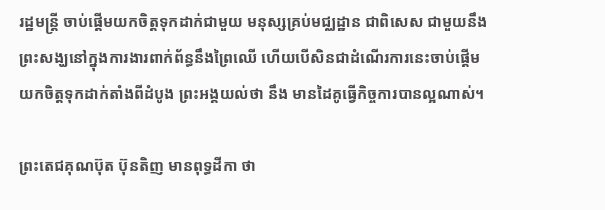រដ្ឋមន្ត្រី ចាប់ផ្តើមយកចិត្តទុកដាក់ជាមួយ មនុស្សគ្រប់មជ្ឈដ្ឋាន ជាពិសេស ជាមួយនឹង ព្រះសង្ឃនៅក្នុងការងារពាក់ព័ន្ធនឹងព្រៃឈើ ហើយបើសិនជាដំណើរការនេះចាប់ផ្តើមយកចិត្តទុកដាក់តាំងពីដំបូង ព្រះអង្គយល់ថា នឹង មានដៃគូធ្វើកិច្ចការបានល្អណាស់។

ព្រះតេជគុណប៊ុត ប៊ុនតិញ មានពុទ្ធដីកា ថា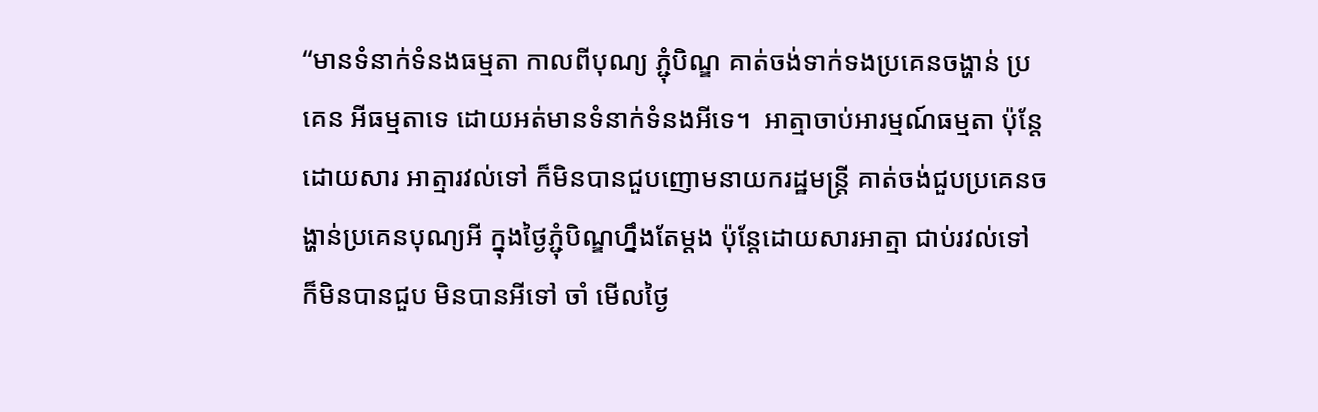“មានទំនាក់ទំនងធម្មតា កាលពីបុណ្យ ភ្ជុំបិណ្ឌ គាត់ចង់ទាក់ទងប្រគេនចង្ហាន់ ប្រគេន អីធម្មតាទេ ដោយអត់មានទំនាក់ទំនងអីទេ។  អាត្មាចាប់អារម្មណ៍ធម្មតា ប៉ុន្តែដោយសារ អាត្មារវល់ទៅ ក៏មិនបានជួបញោមនាយករដ្ឋមន្ត្រី គាត់ចង់ជួបប្រគេនចង្ហាន់ប្រគេនបុណ្យអី ក្នុងថ្ងៃភ្ជុំបិណ្ឌហ្នឹងតែម្តង ប៉ុន្តែដោយសារអាត្មា ជាប់រវល់ទៅ ក៏មិនបានជួប មិនបានអីទៅ ចាំ មើលថ្ងៃ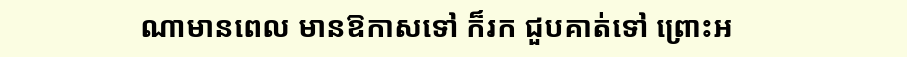ណាមានពេល មានឱកាសទៅ ក៏រក ជួបគាត់ទៅ ព្រោះអ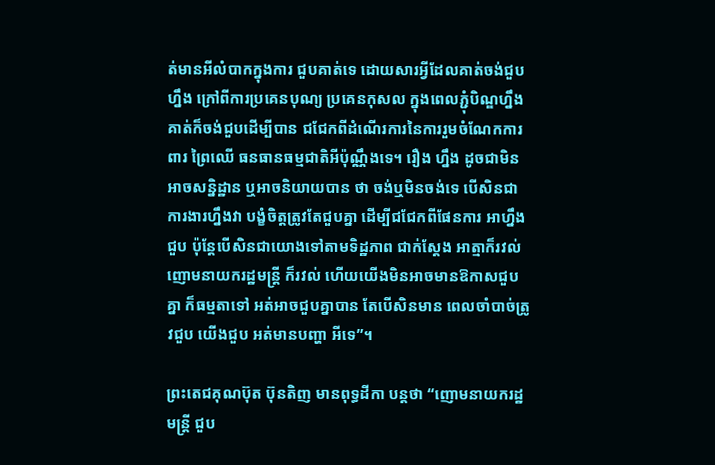ត់មានអីលំបាកក្នុងការ ជួបគាត់ទេ ដោយសារអ្វីដែលគាត់ចង់ជួប ហ្នឹង ក្រៅពីការប្រគេនបុណ្យ ប្រគេនកុសល ក្នុងពេលភ្ជុំបិណ្ឌហ្នឹង គាត់ក៏ចង់ជួបដើម្បីបាន ជជែកពីដំណើរការនៃការរួមចំណែកការពារ ព្រៃឈើ ធនធានធម្មជាតិអីប៉ុណ្ណឹងទេ។ រឿង ហ្នឹង ដូចជាមិនអាចសន្និដ្ឋាន ឬអាចនិយាយបាន ថា ចង់ឬមិនចង់ទេ បើសិនជាការងារហ្នឹងវា បង្ខំចិត្តត្រូវតែជួបគ្នា ដើម្បីជជែកពីផែនការ អាហ្នឹងជួប ប៉ុន្តែបើសិនជាយោងទៅតាមទិដ្ឋភាព ជាក់ស្តែង អាត្មាក៏រវល់ ញោមនាយករដ្ឋមន្ត្រី ក៏រវល់ ហើយយើងមិនអាចមានឱកាសជួបគ្នា ក៏ធម្មតាទៅ អត់អាចជួបគ្នាបាន តែបើសិនមាន ពេលចាំបាច់ត្រូវជួប យើងជួប អត់មានបញ្ហា អីទេ”។

ព្រះតេជគុណប៊ុត ប៊ុនតិញ មានពុទ្ធដីកា បន្តថា “ញោមនាយករដ្ឋមន្ត្រី ជួប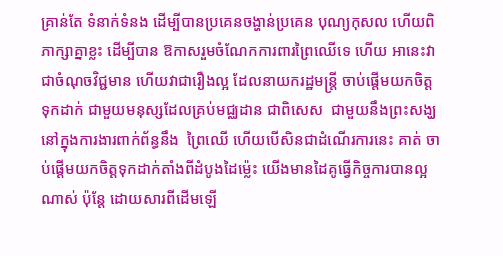គ្រាន់តែ ទំនាក់ទំនង ដើម្បីបានប្រគេនចង្ហាន់ប្រគេន បុណ្យកុសល ហើយពិភាក្សាគ្នាខ្លះ ដើម្បីបាន ឱកាសរួមចំណែកការពារព្រៃឈើទេ ហើយ អានេះវាជាចំណុចវិជ្ជមាន ហើយវាជារឿងល្អ ដែលនាយករដ្ឋមន្ត្រី ចាប់ផ្តើមយកចិត្តទុកដាក់ ជាមួយមនុស្សដែលគ្រប់មជ្ឈដាន ជាពិសេស  ជាមួយនឹងព្រះសង្ឃ នៅក្នុងការងារពាក់ព័ន្ធនឹង  ព្រៃឈើ ហើយបើសិនជាដំណើរការនេះ គាត់ ចាប់ផ្តើមយកចិត្តទុកដាក់តាំងពីដំបូងដៃម៉្លេះ យើងមានដៃគូធ្វើកិច្ចការបានល្អណាស់ ប៉ុន្តែ ដោយសារពីដើមឡើ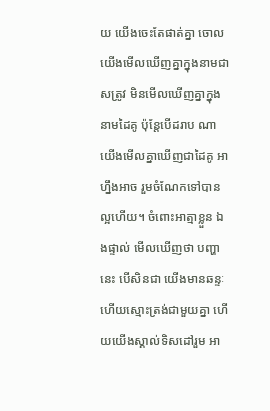យ យើងចេះតែផាត់គ្នា ចោល យើងមើលឃើញគ្នាក្នុងនាមជាសត្រូវ មិនមើលឃើញគ្នាក្នុងនាមដៃគូ ប៉ុន្តែបើដរាប ណាយើងមើលគ្នាឃើញជាដៃគូ អាហ្នឹងអាច រួមចំណែកទៅបានល្អហើយ។ ចំពោះអាត្មាខ្លួន ឯងផ្ទាល់ មើលឃើញថា បញ្ហានេះ បើសិនជា យើងមានឆន្ទៈ ហើយស្មោះត្រង់ជាមួយគ្នា ហើយយើងស្គាល់ទិសដៅរួម អា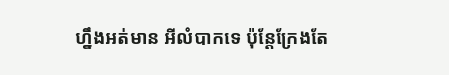ហ្នឹងអត់មាន អីលំបាកទេ ប៉ុន្តែក្រែងតែ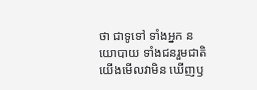ថា ជាទូទៅ ទាំងអ្នក នយោបាយ ទាំងជនរួមជាតិយើងមើលវាមិន ឃើញឫ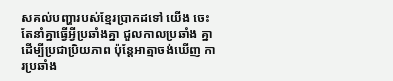សគល់បញ្ហារបស់ខ្មែរប្រាកដទៅ យើង ចេះតែនាំគ្នាធ្វើអ្វីប្រឆាំងគ្នា ជួលកាលប្រឆាំង គ្នាដើម្បីប្រជាប្រិយភាព ប៉ុន្តែអាត្មាចង់ឃើញ ការប្រឆាំង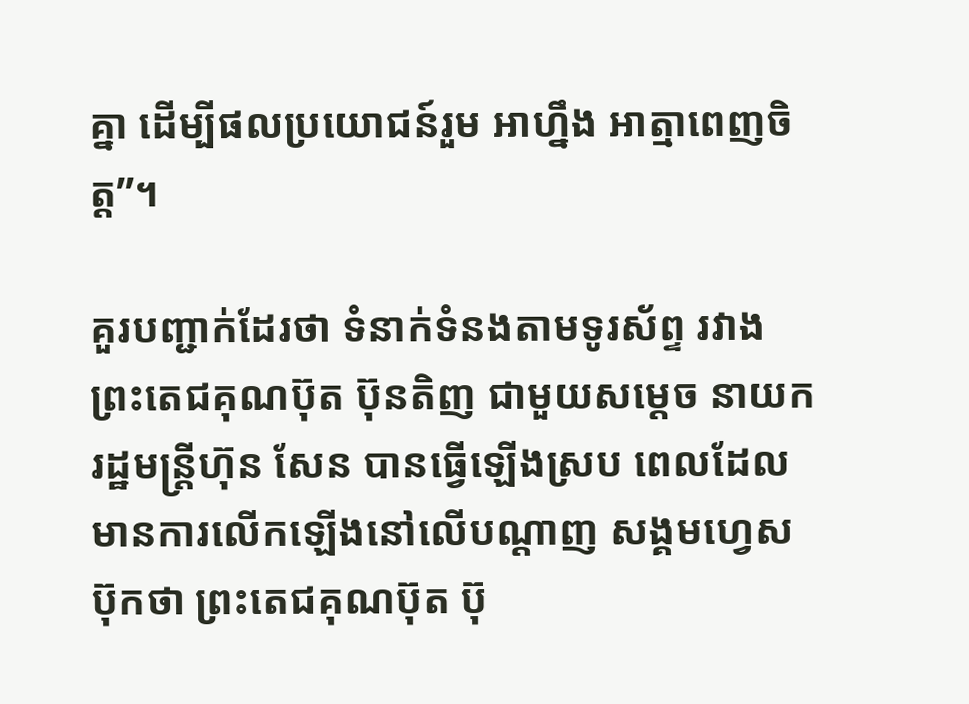គ្នា ដើម្បីផលប្រយោជន៍រួម អាហ្នឹង អាត្មាពេញចិត្ត”។

គួរបញ្ជាក់ដែរថា ទំនាក់ទំនងតាមទូរស័ព្ទ រវាងព្រះតេជគុណប៊ុត ប៊ុនតិញ ជាមួយសម្តេច នាយករដ្ឋមន្ត្រីហ៊ុន សែន បានធ្វើឡើងស្រប ពេលដែលមានការលើកឡើងនៅលើបណ្តាញ សង្គមហ្វេសប៊ុកថា ព្រះតេជគុណប៊ុត ប៊ុ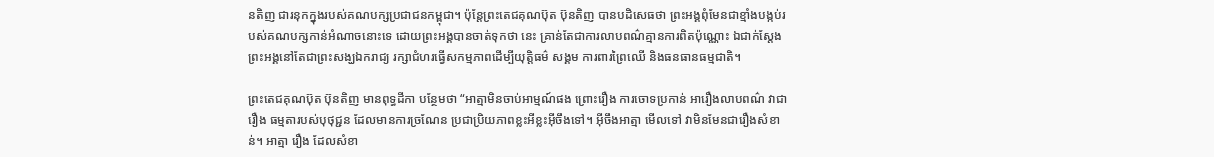នតិញ ជារនុកក្នុងរបស់គណបក្សប្រជាជនកម្ពុជា។ ប៉ុន្តែព្រះតេជគុណប៊ុត ប៊ុនតិញ បានបដិសេធថា ព្រះអង្គពុំមែនជាខ្មាំងបង្កប់របស់គណបក្សកាន់អំណាចនោះទេ ដោយព្រះអង្គបានចាត់ទុកថា នេះ គ្រាន់តែជាការលាបពណ៌គ្មានការពិតប៉ុណ្ណោះ ឯជាក់ស្តែង ព្រះអង្គនៅតែជាព្រះសង្ឃឯករាជ្យ រក្សាជំហរធ្វើសកម្មភាពដើម្បីយុត្តិធម៌ សង្គម ការពារព្រៃឈើ និងធនធានធម្មជាតិ។

ព្រះតេជគុណប៊ុត ប៊ុនតិញ មានពុទ្ធដីកា បន្ថែមថា “អាត្មាមិនចាប់អាម្មណ៍ផង ព្រោះរឿង ការចោទប្រកាន់ អារឿងលាបពណ៌ វាជារឿង ធម្មតារបស់បុថុជ្ជន ដែលមានការច្រណែន ប្រជាប្រិយភាពខ្លះអីខ្លះអ៊ីចឹងទៅ។ អ៊ីចឹងអាត្មា មើលទៅ វាមិនមែនជារឿងសំខាន់។ អាត្មា រឿង ដែលសំខា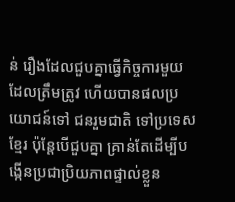ន់ រឿងដែលជួបគ្នាធ្វើកិច្ចការមួយ ដែលត្រឹមត្រូវ ហើយបានផលប្រយោជន៍ទៅ ជនរួមជាតិ ទៅប្រទេសខ្មែរ ប៉ុន្តែបើជួបគ្នា គ្រាន់តែដើម្បីបង្កើនប្រជាប្រិយភាពផ្ទាល់ខ្លួន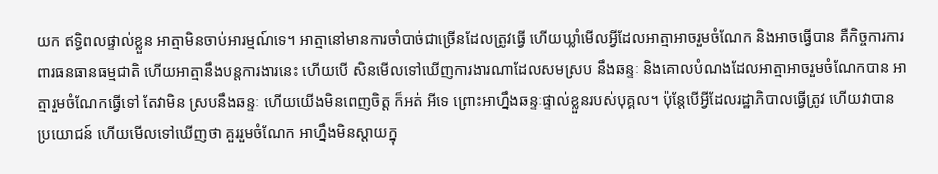យក ឥទ្ធិពលផ្ទាល់ខ្លួន អាត្មាមិនចាប់អារម្មណ៍ទេ។ អាត្មានៅមានការចាំបាច់ជាច្រើនដែលត្រូវធ្វើ ហើយឃ្លាំមើលអ្វីដែលអាត្មាអាចរួមចំណែក និងអាចធ្វើបាន គឺកិច្ចការការពារធនធានធម្មជាតិ ហើយអាត្មានឹងបន្តការងារនេះ ហើយបើ សិនមើលទៅឃើញការងារណាដែលសមស្រប នឹងឆន្ទៈ និងគោលបំណងដែលអាត្មាអាចរួមចំណែកបាន អាត្មារួមចំណែកធ្វើទៅ តែវាមិន ស្របនឹងឆន្ទៈ ហើយយើងមិនពេញចិត្ត ក៏អត់ អីទេ ព្រោះអាហ្នឹងឆន្ទៈផ្ទាល់ខ្លួនរបស់បុគ្គល។ ប៉ុន្តែបើអ្វីដែលរដ្ឋាភិបាលធ្វើត្រូវ ហើយវាបាន ប្រយោជន៍ ហើយមើលទៅឃើញថា គួររួមចំណែក អាហ្នឹងមិនស្តាយក្នុ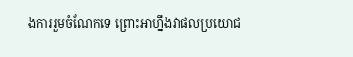ងការរួមចំណែកទេ ព្រោះអាហ្នឹងវាផលប្រយោជ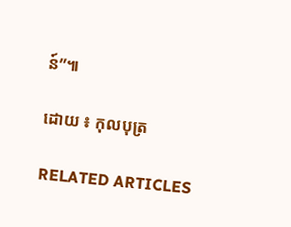ន៍”៕

ដោយ ៖ កុលបុត្រ

RELATED ARTICLES